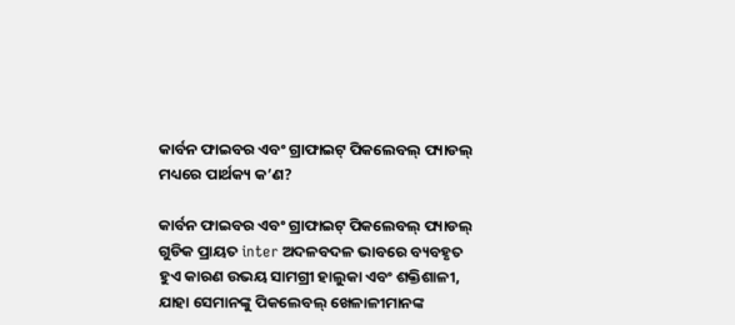କାର୍ବନ ଫାଇବର ଏବଂ ଗ୍ରାଫାଇଟ୍ ପିକଲେବଲ୍ ପ୍ୟାଡଲ୍ ମଧ୍ୟରେ ପାର୍ଥକ୍ୟ କ’ଣ?

କାର୍ବନ ଫାଇବର ଏବଂ ଗ୍ରାଫାଇଟ୍ ପିକଲେବଲ୍ ପ୍ୟାଡଲ୍ ଗୁଡିକ ପ୍ରାୟତ inter ଅଦଳବଦଳ ଭାବରେ ବ୍ୟବହୃତ ହୁଏ କାରଣ ଉଭୟ ସାମଗ୍ରୀ ହାଲୁକା ଏବଂ ଶକ୍ତିଶାଳୀ, ଯାହା ସେମାନଙ୍କୁ ପିକଲେବଲ୍ ଖେଳାଳୀମାନଙ୍କ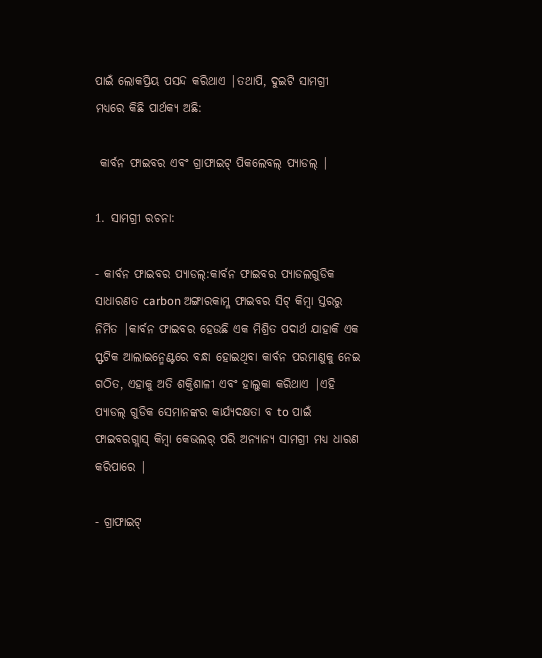ପାଇଁ ଲୋକପ୍ରିୟ ପସନ୍ଦ କରିଥାଏ |ତଥାପି, ଦୁଇଟି ସାମଗ୍ରୀ ମଧ୍ୟରେ କିଛି ପାର୍ଥକ୍ୟ ଅଛି:

 କାର୍ବନ ଫାଇବର ଏବଂ ଗ୍ରାଫାଇଟ୍ ପିକଲେବଲ୍ ପ୍ୟାଡଲ୍ |

1. ସାମଗ୍ରୀ ରଚନା:

- କାର୍ବନ ଫାଇବର ପ୍ୟାଡଲ୍:କାର୍ବନ ଫାଇବର ପ୍ୟାଡଲଗୁଡିକ ସାଧାରଣତ carbon ଅଙ୍ଗାରକାମ୍ଳ ଫାଇବର ସିଟ୍ କିମ୍ବା ସ୍ତରରୁ ନିର୍ମିତ |କାର୍ବନ ଫାଇବର ହେଉଛି ଏକ ମିଶ୍ରିତ ପଦାର୍ଥ ଯାହାକି ଏକ ସ୍ଫଟିକ ଆଲାଇନ୍ମେଣ୍ଟରେ ବନ୍ଧା ହୋଇଥିବା କାର୍ବନ ପରମାଣୁକୁ ନେଇ ଗଠିତ, ଏହାକୁ ଅତି ଶକ୍ତିଶାଳୀ ଏବଂ ହାଲୁକା କରିଥାଏ |ଏହି ପ୍ୟାଡଲ୍ ଗୁଡିକ ସେମାନଙ୍କର କାର୍ଯ୍ୟଦକ୍ଷତା ବ to ପାଇଁ ଫାଇବରଗ୍ଲାସ୍ କିମ୍ବା କେଭଲର୍ ପରି ଅନ୍ୟାନ୍ୟ ସାମଗ୍ରୀ ମଧ୍ୟ ଧାରଣ କରିପାରେ |

- ଗ୍ରାଫାଇଟ୍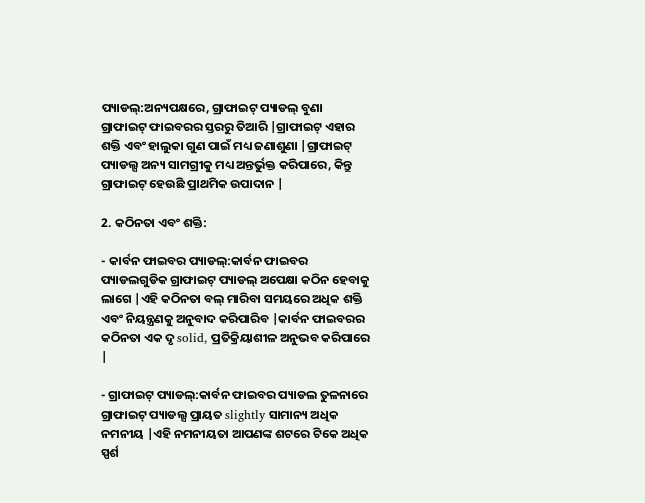ପ୍ୟାଡଲ୍:ଅନ୍ୟପକ୍ଷରେ, ଗ୍ରାଫାଇଟ୍ ପ୍ୟାଡଲ୍ ବୁଣା ଗ୍ରାଫାଇଟ୍ ଫାଇବରର ସ୍ତରରୁ ତିଆରି |ଗ୍ରାଫାଇଟ୍ ଏହାର ଶକ୍ତି ଏବଂ ହାଲୁକା ଗୁଣ ପାଇଁ ମଧ୍ୟ ଜଣାଶୁଣା |ଗ୍ରାଫାଇଟ୍ ପ୍ୟାଡଲ୍ସ ଅନ୍ୟ ସାମଗ୍ରୀକୁ ମଧ୍ୟ ଅନ୍ତର୍ଭୁକ୍ତ କରିପାରେ, କିନ୍ତୁ ଗ୍ରାଫାଇଟ୍ ହେଉଛି ପ୍ରାଥମିକ ଉପାଦାନ |

2. କଠିନତା ଏବଂ ଶକ୍ତି:

- କାର୍ବନ ଫାଇବର ପ୍ୟାଡଲ୍:କାର୍ବନ ଫାଇବର ପ୍ୟାଡଲଗୁଡିକ ଗ୍ରାଫାଇଟ୍ ପ୍ୟାଡଲ୍ ଅପେକ୍ଷା କଠିନ ହେବାକୁ ଲାଗେ |ଏହି କଠିନତା ବଲ୍ ମାରିବା ସମୟରେ ଅଧିକ ଶକ୍ତି ଏବଂ ନିୟନ୍ତ୍ରଣକୁ ଅନୁବାଦ କରିପାରିବ |କାର୍ବନ ଫାଇବରର କଠିନତା ଏକ ଦୃ solid, ପ୍ରତିକ୍ରିୟାଶୀଳ ଅନୁଭବ କରିପାରେ |

- ଗ୍ରାଫାଇଟ୍ ପ୍ୟାଡଲ୍:କାର୍ବନ ଫାଇବର ପ୍ୟାଡଲ ତୁଳନାରେ ଗ୍ରାଫାଇଟ୍ ପ୍ୟାଡଲ୍ସ ପ୍ରାୟତ slightly ସାମାନ୍ୟ ଅଧିକ ନମନୀୟ |ଏହି ନମନୀୟତା ଆପଣଙ୍କ ଶଟରେ ଟିକେ ଅଧିକ ସ୍ପର୍ଶ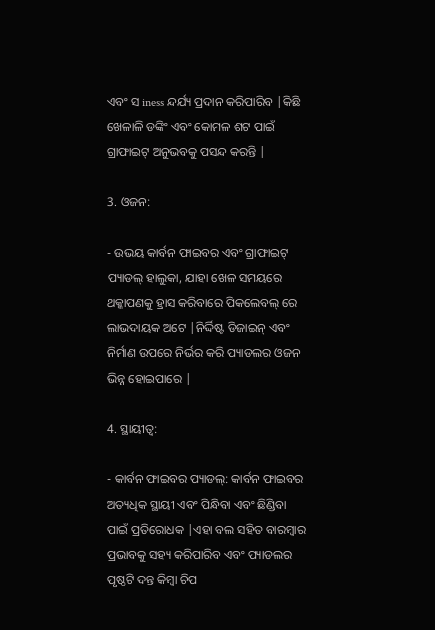ଏବଂ ସ iness ନ୍ଦର୍ଯ୍ୟ ପ୍ରଦାନ କରିପାରିବ |କିଛି ଖେଳାଳି ଡଙ୍କିଂ ଏବଂ କୋମଳ ଶଟ ପାଇଁ ଗ୍ରାଫାଇଟ୍ ଅନୁଭବକୁ ପସନ୍ଦ କରନ୍ତି |

3. ଓଜନ:

- ଉଭୟ କାର୍ବନ ଫାଇବର ଏବଂ ଗ୍ରାଫାଇଟ୍ ପ୍ୟାଡଲ୍ ହାଲୁକା, ଯାହା ଖେଳ ସମୟରେ ଥକ୍କାପଣକୁ ହ୍ରାସ କରିବାରେ ପିକଲେବଲ୍ ରେ ଲାଭଦାୟକ ଅଟେ |ନିର୍ଦ୍ଦିଷ୍ଟ ଡିଜାଇନ୍ ଏବଂ ନିର୍ମାଣ ଉପରେ ନିର୍ଭର କରି ପ୍ୟାଡଲର ଓଜନ ଭିନ୍ନ ହୋଇପାରେ |

4. ସ୍ଥାୟୀତ୍ୱ:

- କାର୍ବନ ଫାଇବର ପ୍ୟାଡଲ୍: କାର୍ବନ ଫାଇବର ଅତ୍ୟଧିକ ସ୍ଥାୟୀ ଏବଂ ପିନ୍ଧିବା ଏବଂ ଛିଣ୍ଡିବା ପାଇଁ ପ୍ରତିରୋଧକ |ଏହା ବଲ ସହିତ ବାରମ୍ବାର ପ୍ରଭାବକୁ ସହ୍ୟ କରିପାରିବ ଏବଂ ପ୍ୟାଡଲର ପୃଷ୍ଠଟି ଦନ୍ତ କିମ୍ବା ଚିପ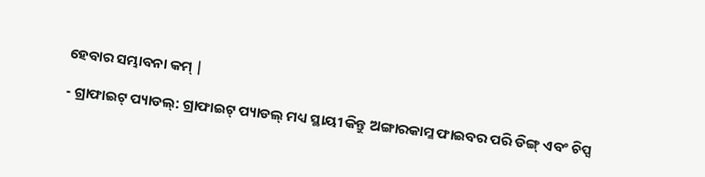ହେବାର ସମ୍ଭାବନା କମ୍ |

- ଗ୍ରାଫାଇଟ୍ ପ୍ୟାଡଲ୍: ଗ୍ରାଫାଇଟ୍ ପ୍ୟାଡଲ୍ ମଧ୍ୟ ସ୍ଥାୟୀ କିନ୍ତୁ ଅଙ୍ଗାରକାମ୍ଳ ଫାଇବର ପରି ଡିଙ୍ଗ୍ ଏବଂ ଚିପ୍ସ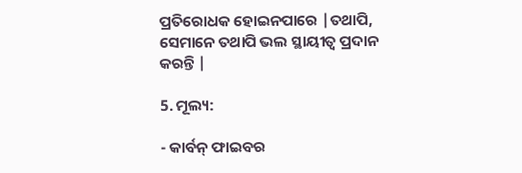ପ୍ରତିରୋଧକ ହୋଇନପାରେ |ତଥାପି, ସେମାନେ ତଥାପି ଭଲ ସ୍ଥାୟୀତ୍ୱ ପ୍ରଦାନ କରନ୍ତି |

5. ମୂଲ୍ୟ:

- କାର୍ବନ୍ ଫାଇବର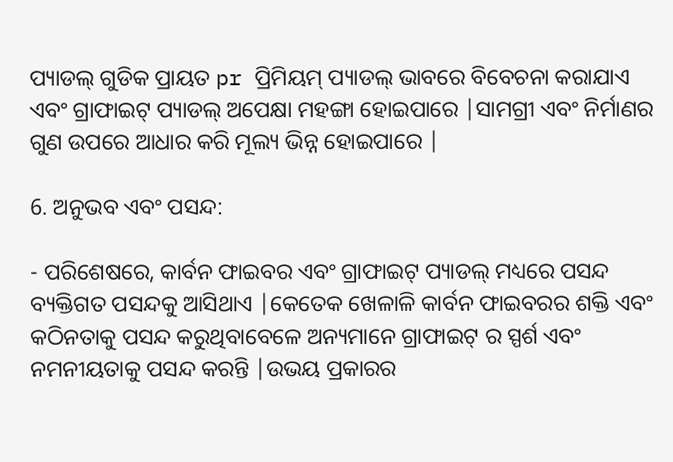ପ୍ୟାଡଲ୍ ଗୁଡିକ ପ୍ରାୟତ pr ପ୍ରିମିୟମ୍ ପ୍ୟାଡଲ୍ ଭାବରେ ବିବେଚନା କରାଯାଏ ଏବଂ ଗ୍ରାଫାଇଟ୍ ପ୍ୟାଡଲ୍ ଅପେକ୍ଷା ମହଙ୍ଗା ହୋଇପାରେ |ସାମଗ୍ରୀ ଏବଂ ନିର୍ମାଣର ଗୁଣ ଉପରେ ଆଧାର କରି ମୂଲ୍ୟ ଭିନ୍ନ ହୋଇପାରେ |

6. ଅନୁଭବ ଏବଂ ପସନ୍ଦ:

- ପରିଶେଷରେ, କାର୍ବନ ଫାଇବର ଏବଂ ଗ୍ରାଫାଇଟ୍ ପ୍ୟାଡଲ୍ ମଧ୍ୟରେ ପସନ୍ଦ ବ୍ୟକ୍ତିଗତ ପସନ୍ଦକୁ ଆସିଥାଏ |କେତେକ ଖେଳାଳି କାର୍ବନ ଫାଇବରର ଶକ୍ତି ଏବଂ କଠିନତାକୁ ପସନ୍ଦ କରୁଥିବାବେଳେ ଅନ୍ୟମାନେ ଗ୍ରାଫାଇଟ୍ ର ସ୍ପର୍ଶ ଏବଂ ନମନୀୟତାକୁ ପସନ୍ଦ କରନ୍ତି |ଉଭୟ ପ୍ରକାରର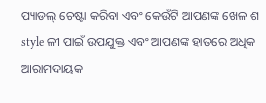ପ୍ୟାଡଲ୍ ଚେଷ୍ଟା କରିବା ଏବଂ କେଉଁଟି ଆପଣଙ୍କ ଖେଳ ଶ style ଳୀ ପାଇଁ ଉପଯୁକ୍ତ ଏବଂ ଆପଣଙ୍କ ହାତରେ ଅଧିକ ଆରାମଦାୟକ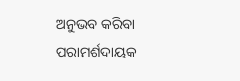ଅନୁଭବ କରିବା ପରାମର୍ଶଦାୟକ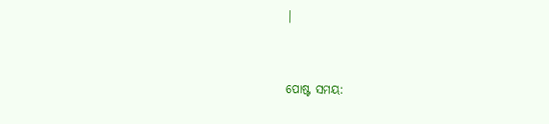|


ପୋଷ୍ଟ ସମୟ: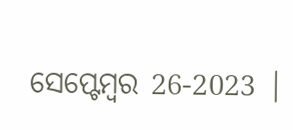ସେପ୍ଟେମ୍ବର 26-2023 |